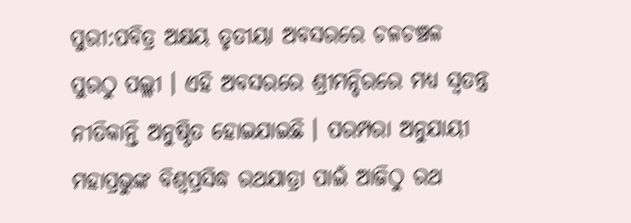ପୁରୀ:ପବିତ୍ର ଅକ୍ଷୟ ତୃତୀୟା ଅବସରରେ ଚଳଚଞ୍ଚଳ ପୁରଠୁ ପଲ୍ଲୀ । ଏହି ଅବସରରେ ଶ୍ରୀମନ୍ଦିରରେ ମଧ୍ୟ ସ୍ୱତନ୍ତ୍ର ନୀତିକାନ୍ତି ଅନୁଷ୍ଠିତ ହୋଇଯାଇଛି । ପରମ୍ପରା ଅନୁଯାୟୀ ମହାପ୍ରଭୁଙ୍କ ବିଶ୍ବପ୍ରସିଦ୍ଧ ରଥଯାତ୍ରା ପାଇଁ ଆଜିଠୁ ରଥ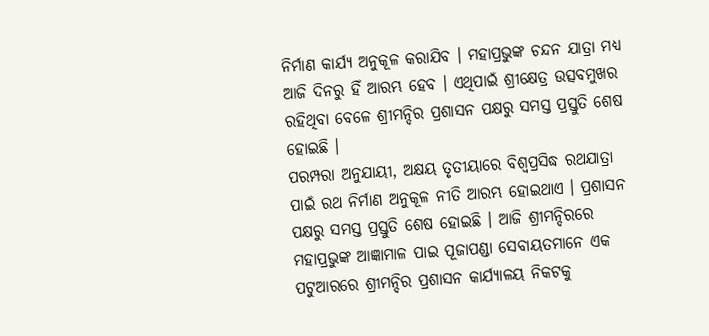ନିର୍ମାଣ କାର୍ଯ୍ୟ ଅନୁକୂଳ କରାଯିବ । ମହାପ୍ରଭୁଙ୍କ ଚନ୍ଦନ ଯାତ୍ରା ମଧ୍ୟ ଆଜି ଦିନରୁ ହିଁ ଆରମ୍ଭ ହେବ । ଏଥିପାଇଁ ଶ୍ରୀକ୍ଷେତ୍ର ଉତ୍ସବମୁଖର ରହିଥିବା ବେଳେ ଶ୍ରୀମନ୍ଦିର ପ୍ରଶାସନ ପକ୍ଷରୁ ସମସ୍ତ ପ୍ରସ୍ତୁତି ଶେଷ ହୋଇଛି ।
ପରମ୍ପରା ଅନୁଯାୟୀ, ଅକ୍ଷୟ ତୃତୀୟାରେ ବିଶ୍ବପ୍ରସିଦ୍ଧ ରଥଯାତ୍ରା ପାଇଁ ରଥ ନିର୍ମାଣ ଅନୁକୂଳ ନୀତି ଆରମ୍ଭ ହୋଇଥାଏ । ପ୍ରଶାସନ ପକ୍ଷରୁ ସମସ୍ତ ପ୍ରସ୍ତୁତି ଶେଷ ହୋଇଛି । ଆଜି ଶ୍ରୀମନ୍ଦିରରେ ମହାପ୍ରଭୁଙ୍କ ଆଜ୍ଞାମାଳ ପାଇ ପୂଜାପଣ୍ଡା ସେବାୟତମାନେ ଏକ ପଟୁଆରରେ ଶ୍ରୀମନ୍ଦିର ପ୍ରଶାସନ କାର୍ଯ୍ୟାଳୟ ନିକଟକୁ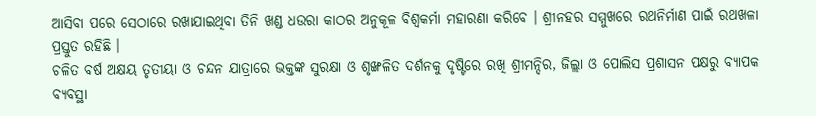ଆସିବା ପରେ ସେଠାରେ ରଖାଯାଇଥିବା ତିନି ଖଣ୍ଡ ଧଉରା କାଠର ଅନୁକୂଳ ବିଶ୍ଵକର୍ମା ମହାରଣା କରିବେ । ଶ୍ରୀନହର ସମ୍ମୁଖରେ ରଥନିର୍ମାଣ ପାଇଁ ରଥଖଳା ପ୍ରସ୍ତୁତ ରହିଛି ।
ଚଳିତ ବର୍ଷ ଅକ୍ଷୟ ତୃତୀୟା ଓ ଚନ୍ଦନ ଯାତ୍ରାରେ ଭକ୍ତଙ୍କ ସୁରକ୍ଷା ଓ ଶୃଙ୍ଖଳିତ ଦର୍ଶନକୁ ଦୃଷ୍ଟିରେ ରଖି ଶ୍ରୀମନ୍ଦିର, ଜିଲ୍ଲା ଓ ପୋଲିସ ପ୍ରଶାସନ ପକ୍ଷରୁ ବ୍ୟାପକ ବ୍ୟବସ୍ଥା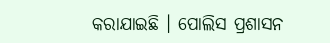କରାଯାଇଛି । ପୋଲିସ ପ୍ରଶାସନ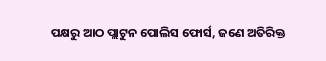ପକ୍ଷରୁ ଆଠ ପ୍ଲାଟୁନ ପୋଲିସ ଫୋର୍ସ, ଜଣେ ଅତିରିକ୍ତ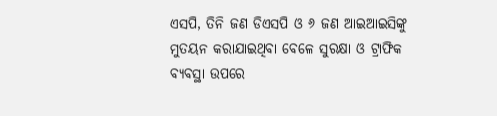ଏସପି, ତିନି ଜଣ ଡିଏସପି ଓ ୬ ଜଣ ଆଇଆଇସିଙ୍କୁ ମୁତୟନ କରାଯାଇଥିବା ବେଳେ ସୁରକ୍ଷା ଓ ଟ୍ରାଫିକ ବ୍ୟବସ୍ଥା ଉପରେ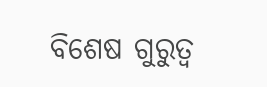ବିଶେଷ ଗୁରୁତ୍ୱ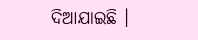ଦିଆଯାଇଛି ।